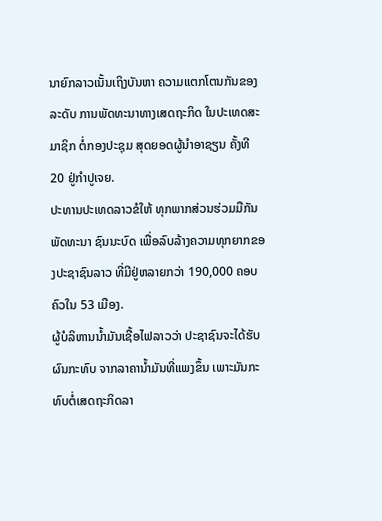ນາຍົກລາວເນັ້ນເຖິງບັນຫາ ຄວາມແຕກໂຕນກັນຂອງລະດັບ ການພັດທະນາທາງເສດຖະກິດ ໃນປະເທດສະມາຊິກ ຕໍ່ກອງປະຊຸມ ສຸດຍອດຜູ້ນໍາອາຊຽນ ຄັ້ງທີ 20 ຢູ່ກໍາປູເຈຍ.
ປະທານປະເທດລາວຂໍໃຫ້ ທຸກພາກສ່ວນຮ່ວມມືກັນ ພັດທະນາ ຊົນນະບົດ ເພື່ອລົບລ້າງຄວາມທຸກຍາກຂອງປະຊາຊົນລາວ ທີ່ມີຢູ່ຫລາຍກວ່າ 190,000 ຄອບຄົວໃນ 53 ເມືອງ.
ຜູ້ບໍລິຫານນໍ້າມັນເຊື້ອໄຟລາວວ່າ ປະຊາຊົນຈະໄດ້ຮັບຜົນກະທົບ ຈາກລາຄານໍ້າມັນທີ່ແພງຂຶ້ນ ເພາະມັນກະທົບຕໍ່ເສດຖະກິດລາ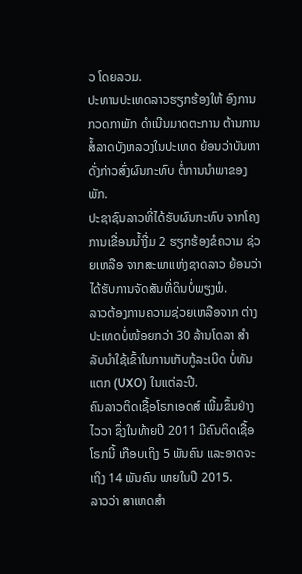ວ ໂດຍລວມ.
ປະທານປະເທດລາວຮຽກຮ້ອງໃຫ້ ອົງການກວດກາພັກ ດໍາເນີນມາດຕະການ ຕ້ານການສໍ້ລາດບັງຫລວງໃນປະເທດ ຍ້ອນວ່າບັນຫາດັ່ງກ່າວສົ່ງຜົນກະທົບ ຕໍ່ການນໍາພາຂອງພັກ.
ປະຊາຊົນລາວທີ່ໄດ້ຮັບຜົນກະທົບ ຈາກໂຄງການເຂື່ອນນໍ້າງື່ມ 2 ຮຽກຮ້ອງຂໍຄວາມ ຊ່ວຍເຫລືອ ຈາກສະພາແຫ່ງຊາດລາວ ຍ້ອນວ່າໄດ້ຮັບການຈັດສັນທີ່ດິນບໍ່ພຽງພໍ.
ລາວຕ້ອງການຄວາມຊ່ວຍເຫລືອຈາກ ຕ່າງປະເທດບໍ່ໜ້ອຍກວ່າ 30 ລ້ານໂດລາ ສໍາລັບນໍາໃຊ້ເຂົ້າໃນການເກັບກູ້ລະເບີດ ບໍ່ທັນແຕກ (UXO) ໃນແຕ່ລະປີ.
ຄົນລາວຕິດເຊື້ອໂຣກເອດສ໌ ເພີ້ມຂຶ້ນຢ່າງໄວວາ ຊຶ່ງໃນທ້າຍປີ 2011 ມີຄົນຕິດເຊື້ອໂຣກນີ້ ເກືອບເຖິງ 5 ພັນຄົນ ແລະອາດຈະເຖິງ 14 ພັນຄົນ ພາຍໃນປີ 2015.
ລາວວ່າ ສາເຫດສໍາ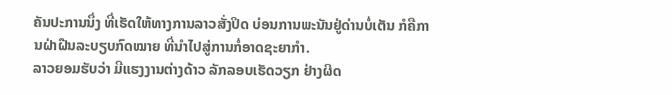ຄັນປະການນຶ່ງ ທີ່ເຮັດໃຫ້ທາງການລາວສັ່ງປິດ ບ່ອນການພະນັນຢູ່ດ່ານບໍ່ເຕັນ ກໍຄືການຝ່າຝືນລະບຽບກົດໝາຍ ທີ່ນໍາໄປສູ່ການກໍ່ອາດຊະຍາກໍາ.
ລາວຍອມຮັບວ່າ ມີແຮງງານຕ່າງດ້າວ ລັກລອບເຮັດວຽກ ຢ່າງຜິດ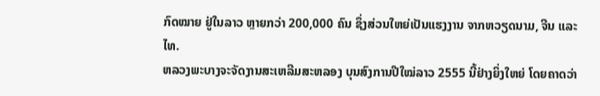ກົດໝາຍ ຢູ່ໃນລາວ ຫຼາຍກວ່າ 200,000 ຄົນ ຊຶ່ງສ່ວນໃຫຍ່ເປັນແຮງງານ ຈາກຫວຽດນາມ, ຈີນ ແລະໄທ.
ຫລວງພະບາງຈະຈັດງານສະເຫລີມສະຫລອງ ບຸນສົງການປີໃໝ່ລາວ 2555 ນີ້ຢ່າງຍິ່ງໃຫຍ່ ໂດຍຄາດວ່າ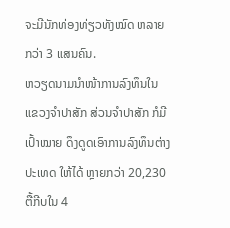ຈະມີນັກທ່ອງທ່ຽວທັງໝົດ ຫລາຍກວ່າ 3 ແສນຄົນ.
ຫວຽດນາມນໍາໜ້າການລົງທຶນໃນແຂວງຈໍາປາສັກ ສ່ວນຈໍາປາສັກ ກໍມີເປົ້າໝາຍ ດຶງດູດເອົາການລົງທຶນຕ່າງປະເທດ ໃຫ້ໄດ້ ຫຼາຍກວ່າ 20,230 ຕື້ກີບໃນ 4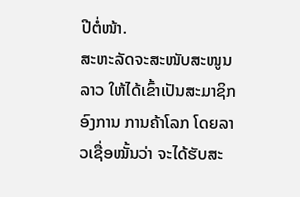ປີຕໍ່ໜ້າ.
ສະຫະລັດຈະສະໜັບສະໜູນລາວ ໃຫ້ໄດ້ເຂົ້າເປັນສະມາຊິກອົງການ ການຄ້າໂລກ ໂດຍລາວເຊື່ອໝັ້ນວ່າ ຈະໄດ້ຮັບສະ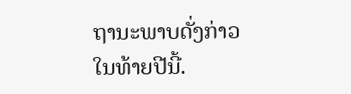ຖານະພາບດັ່ງກ່າວ ໃນທ້າຍປີນີ້.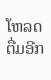ໂຫລດຕື່ມອີກ